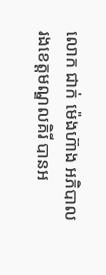លោក ជាក់ ម៉េងហ៊ាង អភិបាលរងខេត្តមណ្ឌលគិរី បានអ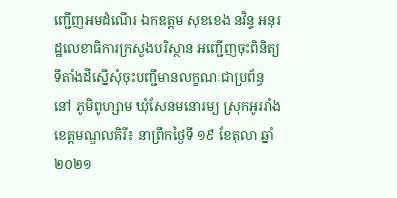ញ្ជើញអមដំណើរ ឯកឧត្ដម សុខខេង នវិន្ទ អនុរដ្ឋលេខាធិការក្រសួងបរិស្ថាន អញ្ជើញចុះពិនិត្យទីតាំងដីស្នើសុំចុះបញ្ជីមានលក្ខណៈជាប្រព័ន្ធនៅ ភូមិពូហ្សាម ឃុំសែនមនោរម្យ ស្រុកអូររាំងខេត្តមណ្ឌលគិរី៖ នាព្រឹកថ្ងៃទី ១៩ ខែតុលា ឆ្នាំ២០២១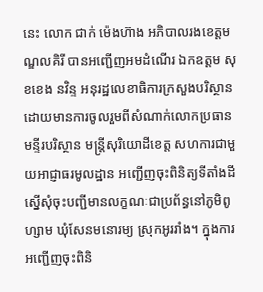នេះ លោក ជាក់ ម៉េងហ៊ាង អភិបាលរងខេត្តមណ្ឌលគិរី បានអញ្ជើញអមដំណើរ ឯកឧត្ដម សុខខេង នវិន្ទ អនុរដ្ឋលេខាធិការក្រសួងបរិស្ថាន ដោយមានការចូលរួមពីសំណាក់លោកប្រធានមន្ទីរបរិស្ថាន មន្រ្តីសុរិយោដីខេត្ត សហការជាមួយអាជ្ញាធរមូលដ្ឋាន អញ្ជើញចុះពិនិត្យទីតាំងដីស្នើសុំចុះបញ្ជីមានលក្ខណៈជាប្រព័ន្ធនៅភូមិពូហ្សាម ឃុំសែនមនោរម្យ ស្រុកអូររាំង។ ក្នុងការអញ្ជើញចុះពិនិ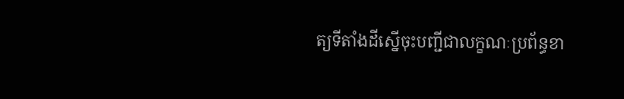ត្យទីតាំងដីស្នើចុះបញ្ជីជាលក្ខណៈប្រព័ន្ធខា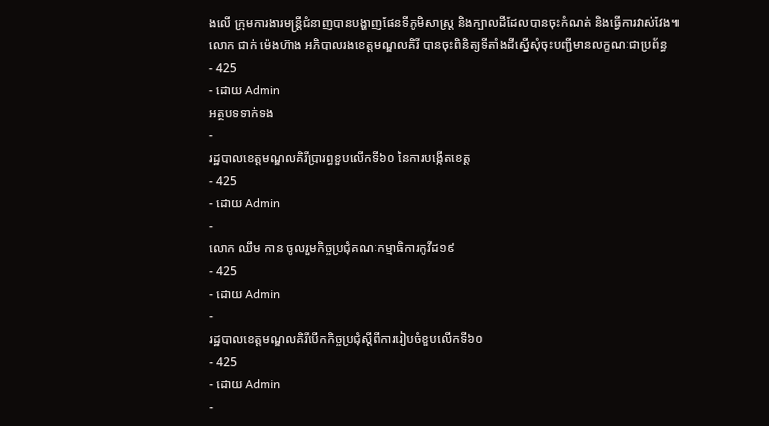ងលើ ក្រុមការងារមន្រ្តីជំនាញបានបង្ហាញផែនទីភូមិសាស្រ្ត និងក្បាលដីដែលបានចុះកំណត់ និងធ្វើការវាស់វែង៕
លោក ជាក់ ម៉េងហ៊ាង អភិបាលរងខេត្តមណ្ឌលគិរី បានចុះពិនិត្យទីតាំងដីស្នើសុំចុះបញ្ជីមានលក្ខណៈជាប្រព័ន្ធ
- 425
- ដោយ Admin
អត្ថបទទាក់ទង
-
រដ្ឋបាលខេត្តមណ្ឌលគិរីប្រារព្ធខួបលើកទី៦០ នៃការបង្កើតខេត្ត
- 425
- ដោយ Admin
-
លោក ឈឹម កាន ចូលរួមកិច្ចប្រជុំគណៈកម្មាធិការកូវីដ១៩
- 425
- ដោយ Admin
-
រដ្ឋបាលខេត្តមណ្ឌលគិរីបើកកិច្ចប្រជុំស្តីពីការរៀបចំខួបលើកទី៦០
- 425
- ដោយ Admin
-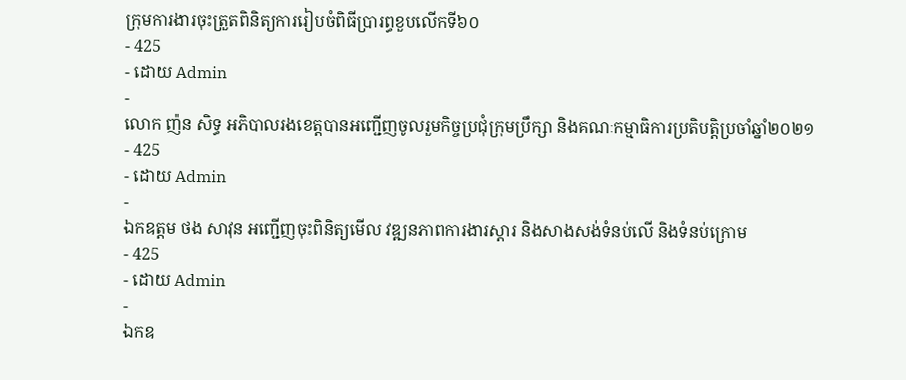ក្រុមការងារចុះត្រួតពិនិត្យការរៀបចំពិធីប្រារព្ធខួបលើកទី៦០
- 425
- ដោយ Admin
-
លោក ញ៉ន សិទ្ធ អភិបាលរងខេត្តបានអញ្ជើញចូលរួមកិច្ចប្រជុំក្រុមប្រឹក្សា និងគណៈកម្មាធិការប្រតិបត្តិប្រចាំឆ្នាំ២០២១
- 425
- ដោយ Admin
-
ឯកឧត្តម ថង សាវុន អញ្ជើញចុះពិនិត្យមើល វឌ្ឍនភាពការងារស្ដារ និងសាងសង់ទំនប់លើ និងទំនប់ក្រោម
- 425
- ដោយ Admin
-
ឯកឧ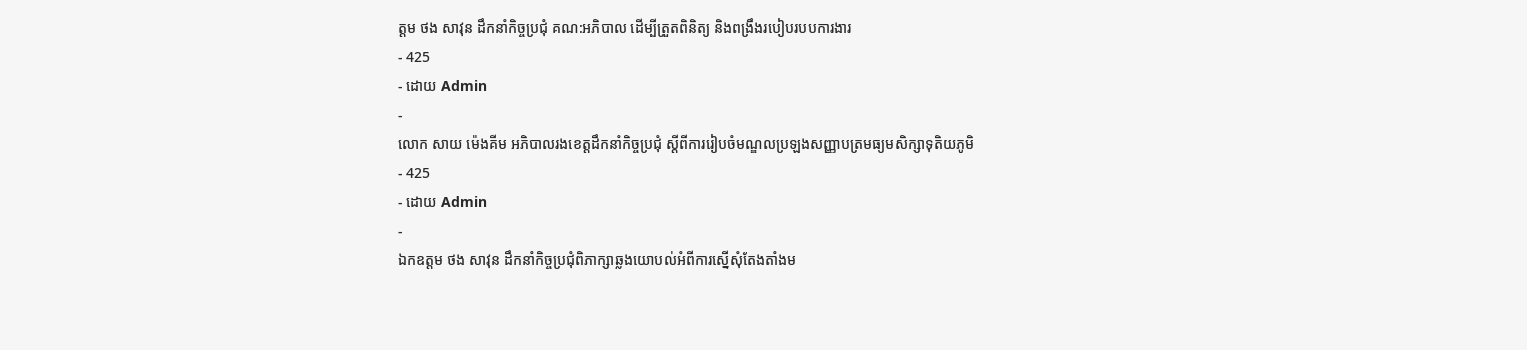ត្តម ថង សាវុន ដឹកនាំកិច្ចប្រជុំ គណ:អភិបាល ដើម្បីត្រួតពិនិត្យ និងពង្រឹងរបៀបរបបការងារ
- 425
- ដោយ Admin
-
លោក សាយ ម៉េងគីម អភិបាលរងខេត្តដឹកនាំកិច្ចប្រជុំ ស្តីពីការរៀបចំមណ្ឌលប្រឡងសញ្ញាបត្រមធ្យមសិក្សាទុតិយភូមិ
- 425
- ដោយ Admin
-
ឯកឧត្តម ថង សាវុន ដឹកនាំកិច្ចប្រជុំពិភាក្សាឆ្លងយោបល់អំពីការស្នើសុំតែងតាំងម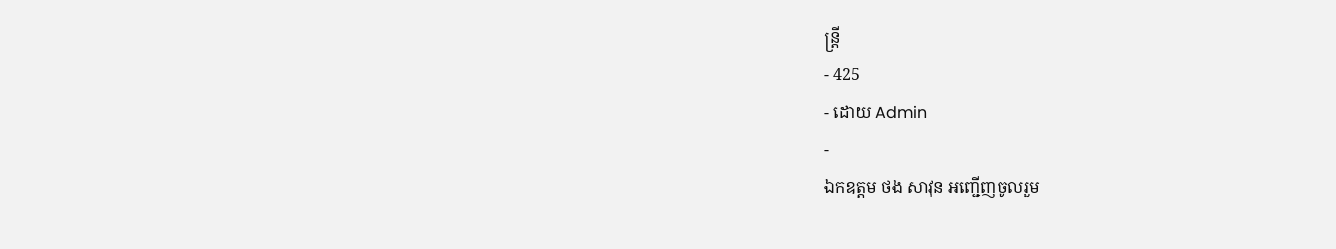ន្រ្តី
- 425
- ដោយ Admin
-
ឯកឧត្តម ថង សាវុន អញ្ជើញចូលរួម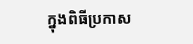ក្នុងពិធីប្រកាស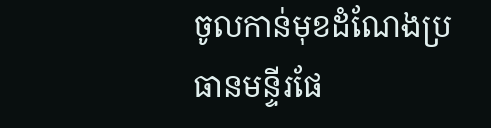ចូលកាន់មុខដំណែងប្រធានមន្ទីរផែ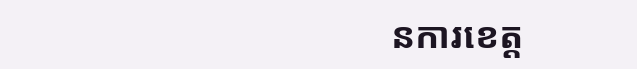នការខេត្ត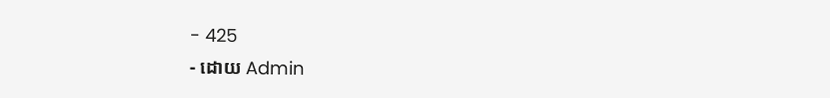- 425
- ដោយ Admin